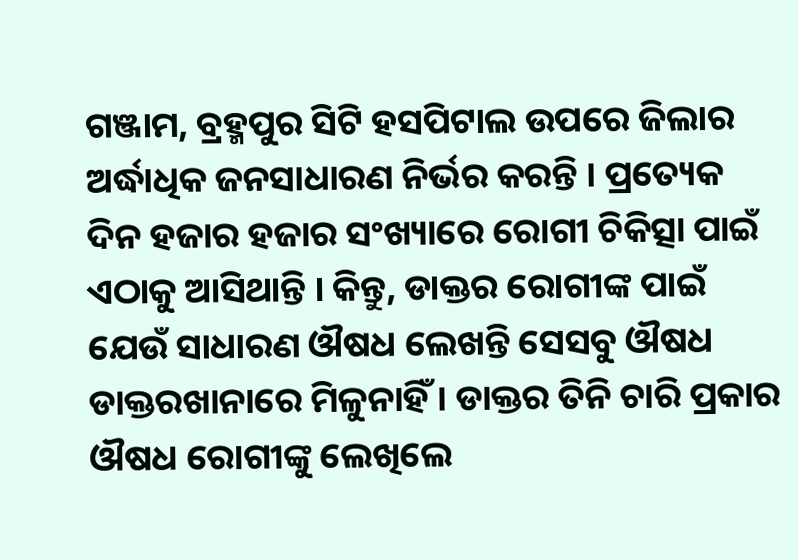ଗଞ୍ଜାମ, ବ୍ରହ୍ମପୁର ସିଟି ହସପିଟାଲ ଉପରେ ଜିଲାର ଅର୍ଦ୍ଧାଧିକ ଜନସାଧାରଣ ନିର୍ଭର କରନ୍ତି । ପ୍ରତ୍ୟେକ ଦିନ ହଜାର ହଜାର ସଂଖ୍ୟାରେ ରୋଗୀ ଚିକିତ୍ସା ପାଇଁ ଏଠାକୁ ଆସିଥାନ୍ତି । କିନ୍ତୁ, ଡାକ୍ତର ରୋଗୀଙ୍କ ପାଇଁ ଯେଉଁ ସାଧାରଣ ଔଷଧ ଲେଖନ୍ତି ସେସବୁ ଔଷଧ ଡାକ୍ତରଖାନାରେ ମିଳୁନାହିଁ । ଡାକ୍ତର ତିନି ଚାରି ପ୍ରକାର ଔଷଧ ରୋଗୀଙ୍କୁ ଲେଖିଲେ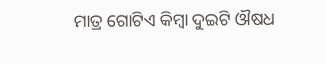ମାତ୍ର ଗୋଟିଏ କିମ୍ବା ଦୁଇଟି ଔଷଧ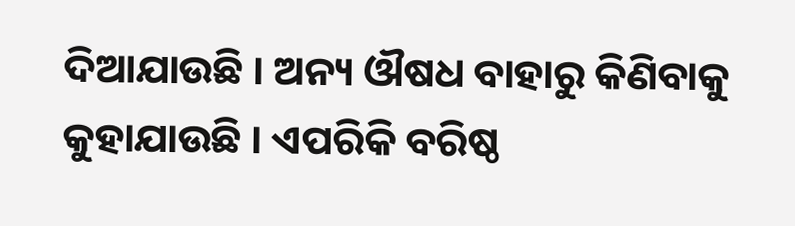ଦିଆଯାଉଛି । ଅନ୍ୟ ଔଷଧ ବାହାରୁ କିଣିବାକୁ କୁହାଯାଉଛି । ଏପରିକି ବରିଷ୍ଠ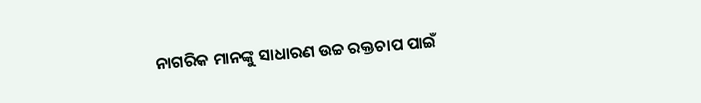ନାଗରିକ ମାନଙ୍କୁ ସାଧାରଣ ଉଚ୍ଚ ରକ୍ତଚାପ ପାଇଁ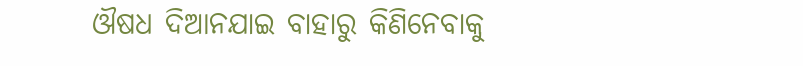ଔଷଧ ଦିଆନଯାଇ ବାହାରୁ କିଣିନେବାକୁ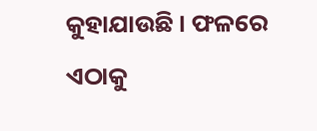କୁହାଯାଉଛି । ଫଳରେ ଏଠାକୁ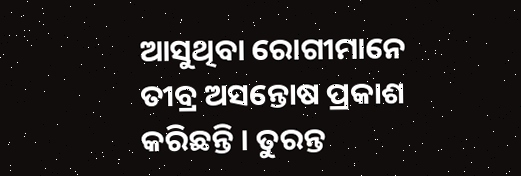ଆସୁଥିବା ରୋଗୀମାନେ ତୀବ୍ର ଅସନ୍ତୋଷ ପ୍ରକାଶ କରିଛନ୍ତି । ତୁରନ୍ତ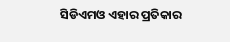ସିଡିଏମଓ ଏହାର ପ୍ରତିକାର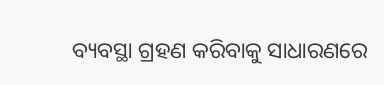ବ୍ୟବସ୍ଥା ଗ୍ରହଣ କରିବାକୁ ସାଧାରଣରେ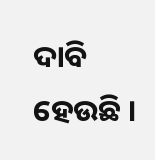ଦାବି ହେଉଛି ।